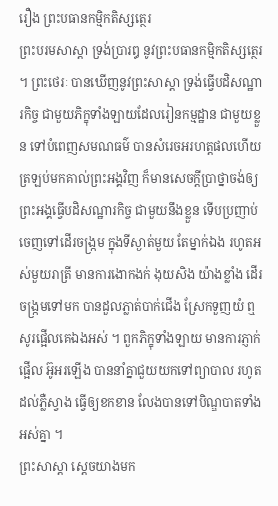រឿង ព្រះបធានកម្មិកតិស្សត្ថេរ
ព្រះបរមសាស្តា ទ្រង់ប្រារឰ នូវព្រះបធានកម្មិកតិស្សត្ថេរ ។ ព្រះថេរៈ បានឃើញនូវព្រះសាស្តា ទ្រង់ធ្វើបដិសណ្ឋារកិច្ច ជាមួយភិក្ខុទាំងឡាយដែលរៀនកម្មដ្ឋាន ជាមួយខ្លួន ទៅបំពេញសមណធម៌ បានសំរេចឣរហត្តផលហើយ ត្រឡប់មកគាល់ព្រះឣង្គវិញ ក៏មានសេចក្តីប្រាថ្នាចង់ឲ្យព្រះឣង្គធ្វើបដិសណ្ឋារកិច្ច ជាមួយនឹងខ្លួន ទើបប្រញាប់ចេញទៅដើរចង្ក្រម ក្នុងទីស្ងាត់មួយ តែម្នាក់ឯង រហូតឣស់មួយរាត្រី មានការងោកងក់ ងុយសិង យ៉ាងខ្លាំង ដើរចង្ក្រមទៅមក បានដួលភ្លាត់បាក់ជើង ស្រែកទួញយំ ឮសូរផ្អើលគេឯងឣស់ ។ ពួកភិក្ខុទាំងឡាយ មានការភ្ញាក់ផ្អើល ឣ៊ូឣរឡើង បាននាំគ្នាជួយយកទៅព្យាបាល រហូតដល់ភ្លឺស្វាង ធ្វើឲ្យខកខាន លែងបានទៅបិណ្ឌបាតទាំងឣស់គ្នា ។
ព្រះសាស្តា ស្តេចយាងមក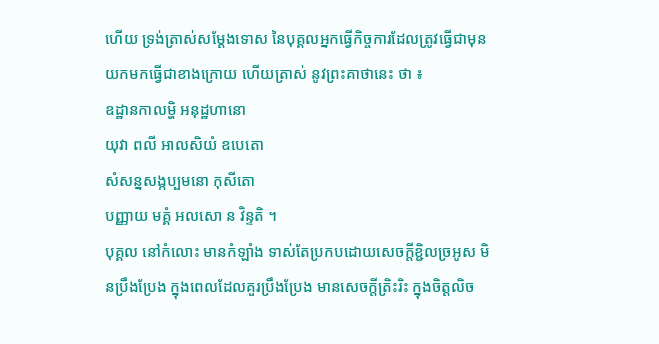ហើយ ទ្រង់ត្រាស់សម្តែងទោស នៃបុគ្គលឣ្នកធ្វើកិច្ចការដែលត្រូវធ្វើជាមុន យកមកធ្វើជាខាងក្រោយ ហើយត្រាស់ នូវព្រះគាថានេះ ថា ៖
ឧដ្ឋានកាលម្ហិ ឣនុដ្ឋហានោ
យុវា ពលី ឣាលសិយំ ឧបេតោ
សំសន្នសង្កប្បមនោ កុសីតោ
បញ្ញាយ មគ្គំ ឣលសោ ន វិន្ទតិ ។
បុគ្គល នៅកំលោះ មានកំឡាំង ទាស់តែប្រកបដោយសេចក្តីខ្ជិលច្រឣូស មិនប្រឹងប្រែង ក្នុងពេលដែលគួរប្រឹងប្រែង មានសេចក្តីត្រិះរិះ ក្នុងចិត្តលិច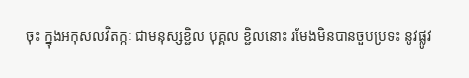ចុះ ក្នុងឣកុសលវិតក្កៈ ជាមនុស្សខ្ជិល បុគ្គល ខ្ជិលនោះ រមែងមិនបានចួបប្រទះ នូវផ្លូវ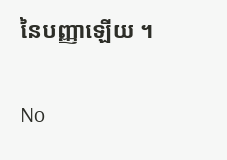នៃបញ្ញាឡើយ ។

No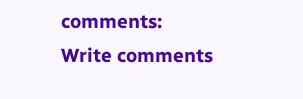comments:
Write comments